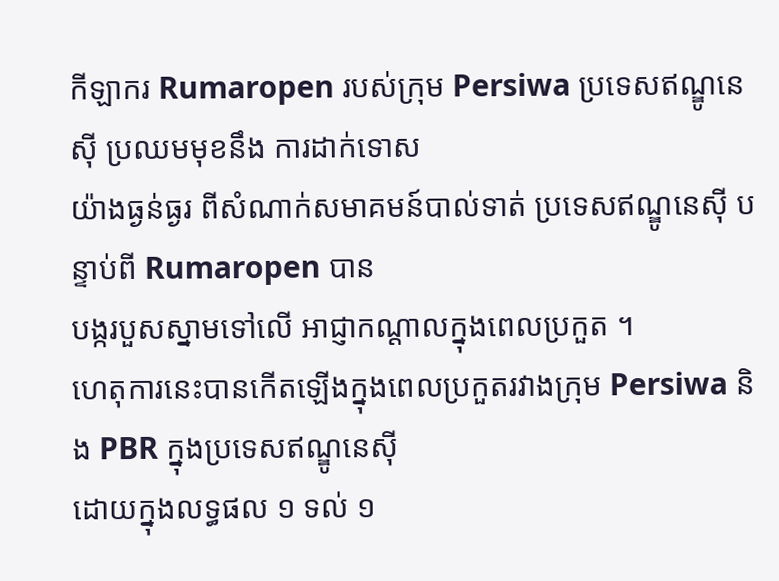កីឡាករ Rumaropen របស់ក្រុម Persiwa ប្រទេសឥណ្ឌូនេស៊ី ប្រឈមមុខនឹង ការដាក់ទោស
យ៉ាងធ្ងន់ធ្ងរ ពីសំណាក់សមាគមន៍បាល់ទាត់ ប្រទេសឥណ្ឌូនេស៊ី បន្ទាប់ពី Rumaropen បាន
បង្ករបួសស្នាមទៅលើ អាជ្ញាកណ្តាលក្នុងពេលប្រកួត ។
ហេតុការនេះបានកើតឡើងក្នុងពេលប្រកួតរវាងក្រុម Persiwa និង PBR ក្នុងប្រទេសឥណ្ឌូនេស៊ី
ដោយក្នុងលទ្ធផល ១ ទល់ ១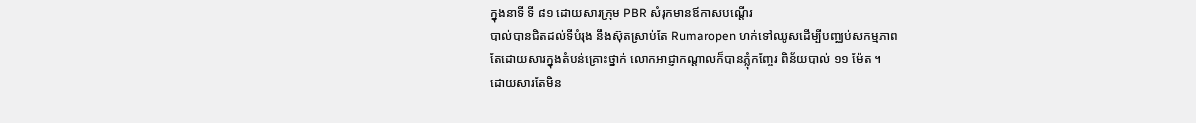ក្នុងនាទី ទី ៨១ ដោយសារក្រុម PBR សំរុកមានឪកាសបណ្តើរ
បាល់បានជិតដល់ទីបំរុង នឹងស៊ុតស្រាប់តែ Rumaropen ហក់ទៅឈូសដើម្បីបញ្ឈប់សកម្មភាព
តែដោយសារក្នុងតំបន់គ្រោះថ្នាក់ លោកអាជ្ញាកណ្តាលក៏បានភ្លុំកញ្ចែរ ពិន័យបាល់ ១១ ម៉ែត ។
ដោយសារតែមិន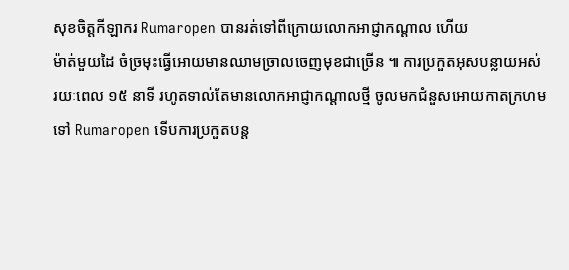សុខចិត្តកីឡាករ Rumaropen បានរត់ទៅពីក្រោយលោកអាជ្ញាកណ្តាល ហើយ
ម៉ាត់មួយដៃ ចំច្រមុះធ្វើអោយមានឈាមច្រាលចេញមុខជាច្រើន ៕ ការប្រកួតអុសបន្លាយអស់
រយៈពេល ១៥ នាទី រហូតទាល់តែមានលោកអាជ្ញាកណ្តាលថ្មី ចូលមកជំនួសអោយកាតក្រហម
ទៅ Rumaropen ទើបការប្រកួតបន្ត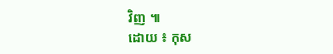វិញ ៕
ដោយ ៖ កុស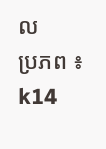ល
ប្រភព ៖ k14